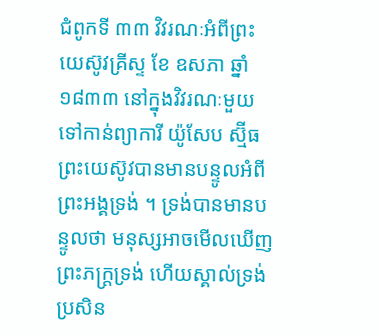ជំពូកទី ៣៣ វិវរណៈអំពីព្រះយេស៊ូវគ្រីស្ទ ខែ ឧសភា ឆ្នាំ ១៨៣៣ នៅក្នុងវិវរណៈមួយទៅកាន់ព្យាការី យ៉ូសែប ស្ម៊ីធ ព្រះយេស៊ូវបានមានបន្ទូលអំពីព្រះអង្គទ្រង់ ។ ទ្រង់បានមានបន្ទូលថា មនុស្សអាចមើលឃើញព្រះភក្ត្រទ្រង់ ហើយស្គាល់ទ្រង់ ប្រសិន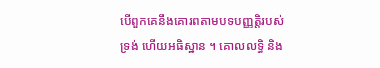បើពួកគេនឹងគោរពតាមបទបញ្ញត្តិរបស់ទ្រង់ ហើយអធិស្ឋាន ។ គោលលទ្ធិ និង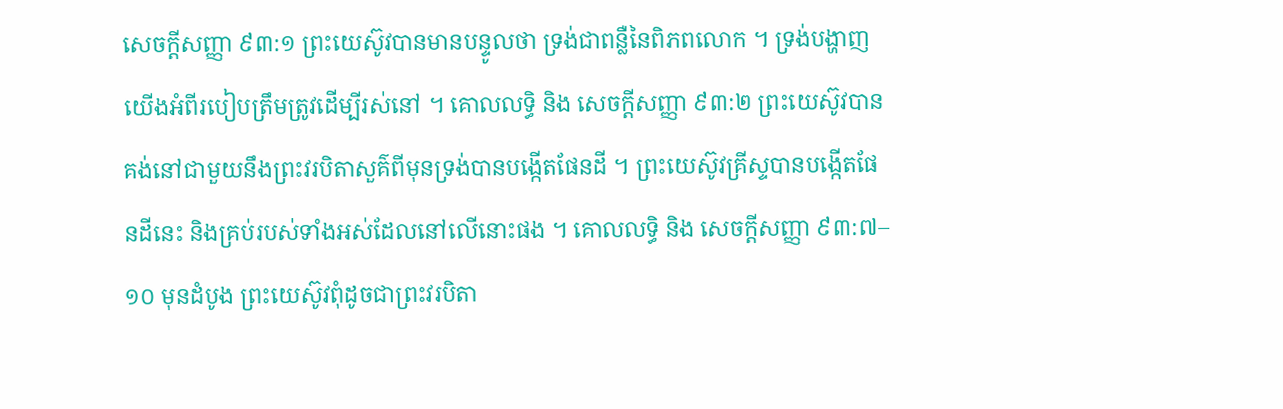សេចក្តីសញ្ញា ៩៣:១ ព្រះយេស៊ូវបានមានបន្ទូលថា ទ្រង់ជាពន្លឺនៃពិភពលោក ។ ទ្រង់បង្ហាញយើងអំពីរបៀបត្រឹមត្រូវដើម្បីរស់នៅ ។ គោលលទ្ធិ និង សេចក្ដីសញ្ញា ៩៣:២ ព្រះយេស៊ូវបានគង់នៅជាមួយនឹងព្រះវរបិតាសួគ៌ពីមុនទ្រង់បានបង្កើតផែនដី ។ ព្រះយេស៊ូវគ្រីស្ទបានបង្កើតផែនដីនេះ និងគ្រប់របស់ទាំងអស់ដែលនៅលើនោះផង ។ គោលលទ្ធិ និង សេចក្ដីសញ្ញា ៩៣:៧–១០ មុនដំបូង ព្រះយេស៊ូវពុំដូចជាព្រះវរបិតា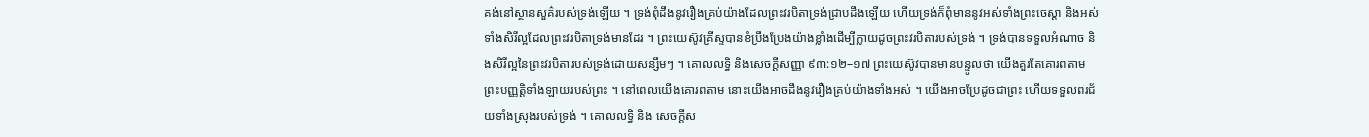គង់នៅស្ថានសួគ៌របស់ទ្រង់ឡើយ ។ ទ្រង់ពុំដឹងនូវរឿងគ្រប់យ៉ាងដែលព្រះវរបិតាទ្រង់ជ្រាបដឹងឡើយ ហើយទ្រង់ក៏ពុំមាននូវអស់ទាំងព្រះចេស្តា និងអស់ទាំងសិរីល្អដែលព្រះវរបិតាទ្រង់មានដែរ ។ ព្រះយេស៊ូវគ្រីស្ទបានខំប្រឹងប្រែងយ៉ាងខ្លាំងដើម្បីក្លាយដូចព្រះវរបិតារបស់ទ្រង់ ។ ទ្រង់បានទទួលអំណាច និងសិរីល្អនៃព្រះវរបិតារបស់ទ្រង់ដោយសន្សឹមៗ ។ គោលលទ្ធិ និងសេចក្ដីសញ្ញា ៩៣:១២–១៧ ព្រះយេស៊ូវបានមានបន្ទូលថា យើងគួរតែគោរពតាមព្រះបញ្ញត្តិទាំងឡាយរបស់ព្រះ ។ នៅពេលយើងគោរពតាម នោះយើងអាចដឹងនូវរឿងគ្រប់យ៉ាងទាំងអស់ ។ យើងអាចប្រែដូចជាព្រះ ហើយទទួលពរជ័យទាំងស្រុងរបស់ទ្រង់ ។ គោលលទ្ធិ និង សេចក្តីស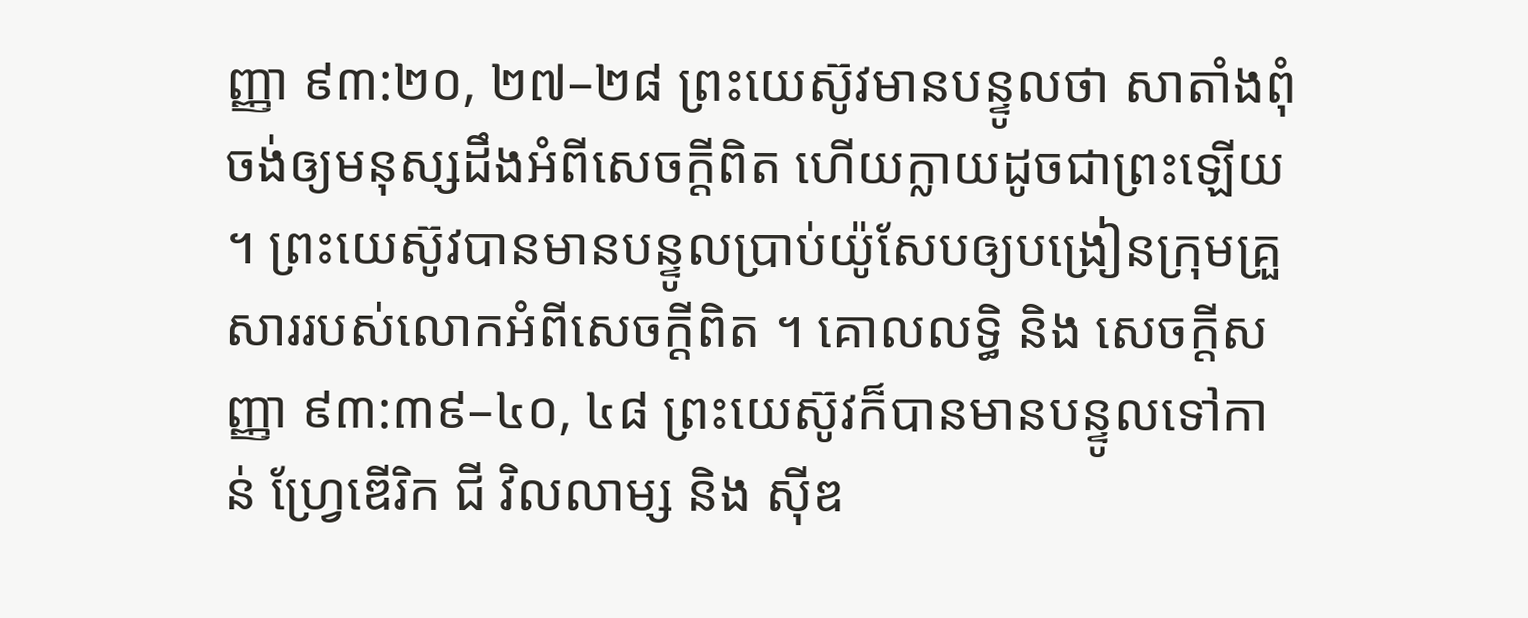ញ្ញា ៩៣:២០, ២៧–២៨ ព្រះយេស៊ូវមានបន្ទូលថា សាតាំងពុំចង់ឲ្យមនុស្សដឹងអំពីសេចក្តីពិត ហើយក្លាយដូចជាព្រះឡើយ ។ ព្រះយេស៊ូវបានមានបន្ទូលប្រាប់យ៉ូសែបឲ្យបង្រៀនក្រុមគ្រួសាររបស់លោកអំពីសេចក្តីពិត ។ គោលលទ្ធិ និង សេចក្ដីសញ្ញា ៩៣:៣៩–៤០, ៤៨ ព្រះយេស៊ូវក៏បានមានបន្ទូលទៅកាន់ ហ្វ្រែឌើរិក ជី វិលលាម្ស និង ស៊ីឌ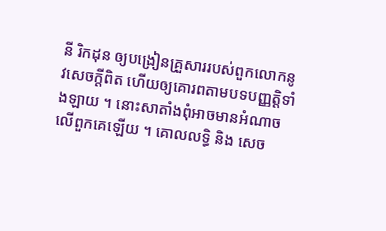នី រិកដុន ឲ្យបង្រៀនគ្រួសាររបស់ពួកលោកនូវសេចក្តីពិត ហើយឲ្យគោរពតាមបទបញ្ញត្តិទាំងឡាយ ។ នោះសាតាំងពុំអាចមានអំណាចលើពួកគេឡើយ ។ គោលលទ្ធិ និង សេច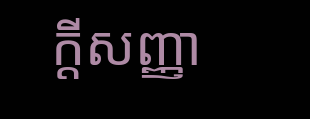ក្ដីសញ្ញា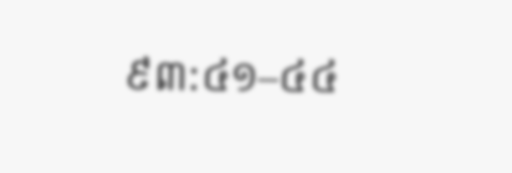៩៣:៤១–៤៤